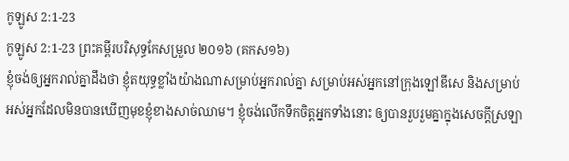កូឡូស 2:1-23
កូឡូស 2:1-23 ព្រះគម្ពីរបរិសុទ្ធកែសម្រួល ២០១៦ (គកស១៦)
ខ្ញុំចង់ឲ្យអ្នករាល់គ្នាដឹងថា ខ្ញុំតយុទ្ធខ្លាំងយ៉ាងណាសម្រាប់អ្នករាល់គ្នា សម្រាប់អស់អ្នកនៅក្រុងឡៅឌីសេ និងសម្រាប់អស់អ្នកដែលមិនបានឃើញមុខខ្ញុំខាងសាច់ឈាម។ ខ្ញុំចង់លើកទឹកចិត្តអ្នកទាំងនោះ ឲ្យបានរួបរួមគ្នាក្នុងសេចក្តីស្រឡា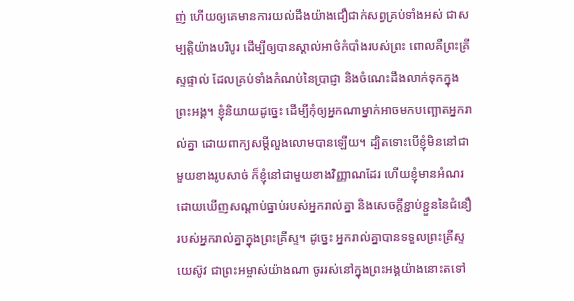ញ់ ហើយឲ្យគេមានការយល់ដឹងយ៉ាងជឿជាក់សព្វគ្រប់ទាំងអស់ ជាសម្បត្តិយ៉ាងបរិបូរ ដើម្បីឲ្យបានស្គាល់អាថ៌កំបាំងរបស់ព្រះ ពោលគឺព្រះគ្រីស្ទផ្ទាល់ ដែលគ្រប់ទាំងកំណប់នៃប្រាជ្ញា និងចំណេះដឹងលាក់ទុកក្នុងព្រះអង្គ។ ខ្ញុំនិយាយដូច្នេះ ដើម្បីកុំឲ្យអ្នកណាម្នាក់អាចមកបញ្ឆោតអ្នករាល់គ្នា ដោយពាក្យសម្ដីលួងលោមបានឡើយ។ ដ្បិតទោះបើខ្ញុំមិននៅជាមួយខាងរូបសាច់ ក៏ខ្ញុំនៅជាមួយខាងវិញ្ញាណដែរ ហើយខ្ញុំមានអំណរដោយឃើញសណ្តាប់ធ្នាប់របស់អ្នករាល់គ្នា និងសេចក្តីខ្ជាប់ខ្ជួននៃជំនឿរបស់អ្នករាល់គ្នាក្នុងព្រះគ្រីស្ទ។ ដូច្នេះ អ្នករាល់គ្នាបានទទួលព្រះគ្រីស្ទយេស៊ូវ ជាព្រះអម្ចាស់យ៉ាងណា ចូររស់នៅក្នុងព្រះអង្គយ៉ាងនោះតទៅ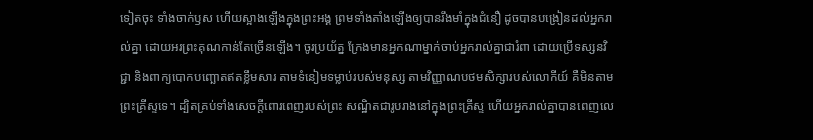ទៀតចុះ ទាំងចាក់ឫស ហើយស្អាងឡើងក្នុងព្រះអង្គ ព្រមទាំងតាំងឡើងឲ្យបានរឹងមាំក្នុងជំនឿ ដូចបានបង្រៀនដល់អ្នករាល់គ្នា ដោយអរព្រះគុណកាន់តែច្រើនឡើង។ ចូរប្រយ័ត្ន ក្រែងមានអ្នកណាម្នាក់ចាប់អ្នករាល់គ្នាជារំពា ដោយប្រើទស្សនវិជ្ជា និងពាក្យបោកបញ្ឆោតឥតខ្លឹមសារ តាមទំនៀមទម្លាប់របស់មនុស្ស តាមវិញ្ញាណបថមសិក្សារបស់លោកីយ៍ គឺមិនតាមព្រះគ្រីស្ទទេ។ ដ្បិតគ្រប់ទាំងសេចក្តីពោរពេញរបស់ព្រះ សណ្ឋិតជារូបរាងនៅក្នុងព្រះគ្រីស្ទ ហើយអ្នករាល់គ្នាបានពេញលេ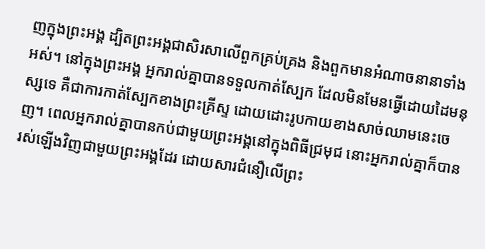ញក្នុងព្រះអង្គ ដ្បិតព្រះអង្គជាសិរសាលើពួកគ្រប់គ្រង និងពួកមានអំណាចនានាទាំងអស់។ នៅក្នុងព្រះអង្គ អ្នករាល់គ្នាបានទទួលកាត់ស្បែក ដែលមិនមែនធ្វើដោយដៃមនុស្សទេ គឺជាការកាត់ស្បែកខាងព្រះគ្រីស្ទ ដោយដោះរូបកាយខាងសាច់ឈាមនេះចេញ។ ពេលអ្នករាល់គ្នាបានកប់ជាមួយព្រះអង្គនៅក្នុងពិធីជ្រមុជ នោះអ្នករាល់គ្នាក៏បានរស់ឡើងវិញជាមួយព្រះអង្គដែរ ដោយសារជំនឿលើព្រះ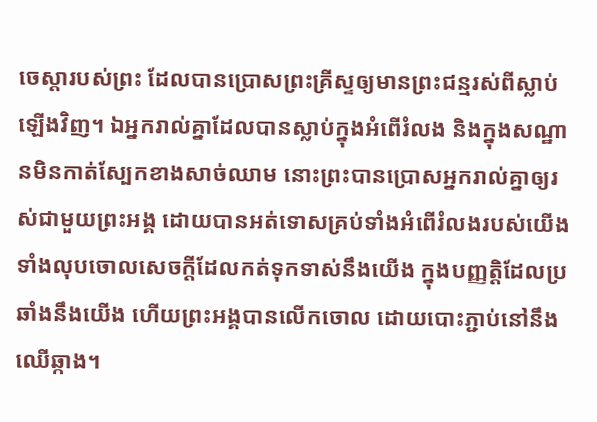ចេស្ដារបស់ព្រះ ដែលបានប្រោសព្រះគ្រីស្ទឲ្យមានព្រះជន្មរស់ពីស្លាប់ឡើងវិញ។ ឯអ្នករាល់គ្នាដែលបានស្លាប់ក្នុងអំពើរំលង និងក្នុងសណ្ឋានមិនកាត់ស្បែកខាងសាច់ឈាម នោះព្រះបានប្រោសអ្នករាល់គ្នាឲ្យរស់ជាមួយព្រះអង្គ ដោយបានអត់ទោសគ្រប់ទាំងអំពើរំលងរបស់យើង ទាំងលុបចោលសេចក្តីដែលកត់ទុកទាស់នឹងយើង ក្នុងបញ្ញត្តិដែលប្រឆាំងនឹងយើង ហើយព្រះអង្គបានលើកចោល ដោយបោះភ្ជាប់នៅនឹងឈើឆ្កាង។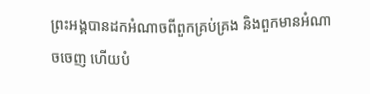ព្រះអង្គបានដកអំណាចពីពួកគ្រប់គ្រង និងពួកមានអំណាចចេញ ហើយបំ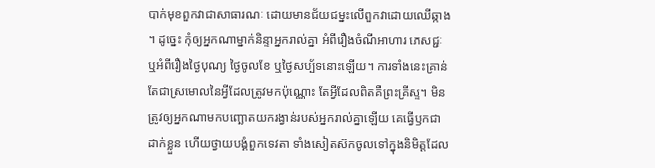បាក់មុខពួកវាជាសាធារណៈ ដោយមានជ័យជម្នះលើពួកវាដោយឈើឆ្កាង ។ ដូច្នេះ កុំឲ្យអ្នកណាម្នាក់និន្ទាអ្នករាល់គ្នា អំពីរឿងចំណីអាហារ ភេសជ្ជៈ ឬអំពីរឿងថ្ងៃបុណ្យ ថ្ងៃចូលខែ ឬថ្ងៃសប្ប័ទនោះឡើយ។ ការទាំងនេះគ្រាន់តែជាស្រមោលនៃអ្វីដែលត្រូវមកប៉ុណ្ណោះ តែអ្វីដែលពិតគឺព្រះគ្រីស្ទ។ មិនត្រូវឲ្យអ្នកណាមកបញ្ឆោតយករង្វាន់របស់អ្នករាល់គ្នាឡើយ គេធ្វើឫកជាដាក់ខ្លួន ហើយថ្វាយបង្គំពួកទេវតា ទាំងសៀតស៊កចូលទៅក្នុងនិមិត្តដែល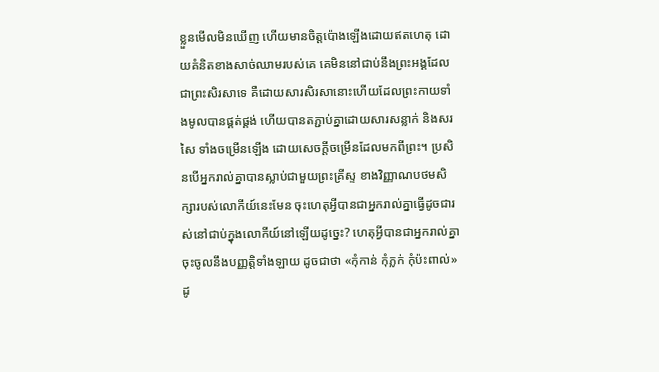ខ្លួនមើលមិនឃើញ ហើយមានចិត្តប៉ោងឡើងដោយឥតហេតុ ដោយគំនិតខាងសាច់ឈាមរបស់គេ គេមិននៅជាប់នឹងព្រះអង្គដែលជាព្រះសិរសាទេ គឺដោយសារសិរសានោះហើយដែលព្រះកាយទាំងមូលបានផ្គត់ផ្គង់ ហើយបានតភ្ជាប់គ្នាដោយសារសន្លាក់ និងសរសៃ ទាំងចម្រើនឡើង ដោយសេចក្តីចម្រើនដែលមកពីព្រះ។ ប្រសិនបើអ្នករាល់គ្នាបានស្លាប់ជាមួយព្រះគ្រីស្ទ ខាងវិញ្ញាណបថមសិក្សារបស់លោកីយ៍នេះមែន ចុះហេតុអ្វីបានជាអ្នករាល់គ្នាធ្វើដូចជារស់នៅជាប់ក្នុងលោកីយ៍នៅឡើយដូច្នេះ? ហេតុអ្វីបានជាអ្នករាល់គ្នាចុះចូលនឹងបញ្ញត្តិទាំងឡាយ ដូចជាថា «កុំកាន់ កុំភ្លក់ កុំប៉ះពាល់» ដូ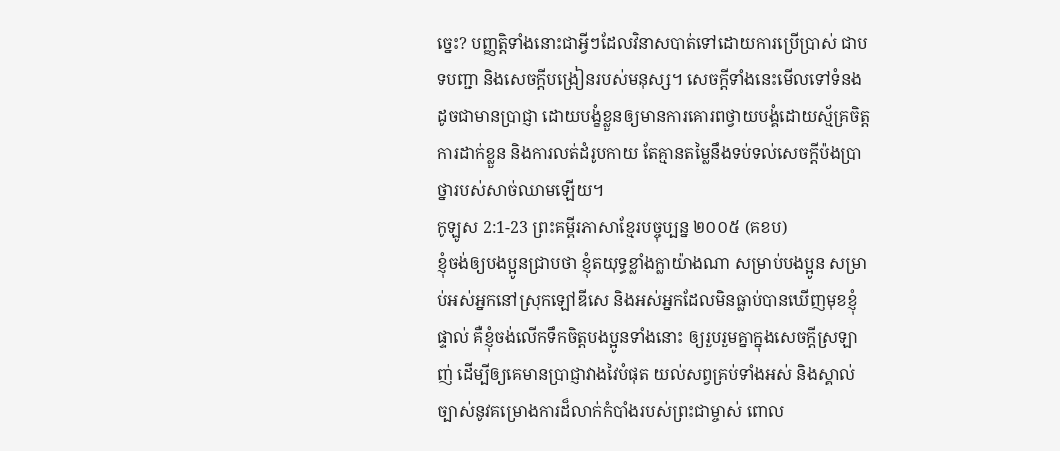ច្នេះ? បញ្ញត្តិទាំងនោះជាអ្វីៗដែលវិនាសបាត់ទៅដោយការប្រើប្រាស់ ជាបទបញ្ជា និងសេចក្តីបង្រៀនរបស់មនុស្ស។ សេចក្តីទាំងនេះមើលទៅទំនងដូចជាមានប្រាជ្ញា ដោយបង្ខំខ្លួនឲ្យមានការគោរពថ្វាយបង្គំដោយស្ម័គ្រចិត្ត ការដាក់ខ្លួន និងការលត់ដំរូបកាយ តែគ្មានតម្លៃនឹងទប់ទល់សេចក្តីប៉ងប្រាថ្នារបស់សាច់ឈាមឡើយ។
កូឡូស 2:1-23 ព្រះគម្ពីរភាសាខ្មែរបច្ចុប្បន្ន ២០០៥ (គខប)
ខ្ញុំចង់ឲ្យបងប្អូនជ្រាបថា ខ្ញុំតយុទ្ធខ្លាំងក្លាយ៉ាងណា សម្រាប់បងប្អូន សម្រាប់អស់អ្នកនៅស្រុកឡៅឌីសេ និងអស់អ្នកដែលមិនធ្លាប់បានឃើញមុខខ្ញុំផ្ទាល់ គឺខ្ញុំចង់លើកទឹកចិត្តបងប្អូនទាំងនោះ ឲ្យរួបរួមគ្នាក្នុងសេចក្ដីស្រឡាញ់ ដើម្បីឲ្យគេមានប្រាជ្ញាវាងវៃបំផុត យល់សព្វគ្រប់ទាំងអស់ និងស្គាល់ច្បាស់នូវគម្រោងការដ៏លាក់កំបាំងរបស់ព្រះជាម្ចាស់ ពោល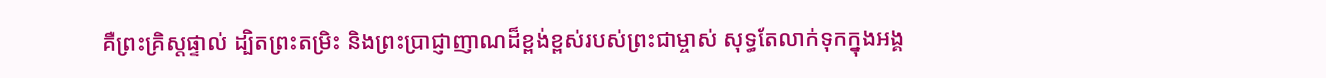គឺព្រះគ្រិស្តផ្ទាល់ ដ្បិតព្រះតម្រិះ និងព្រះប្រាជ្ញាញាណដ៏ខ្ពង់ខ្ពស់របស់ព្រះជាម្ចាស់ សុទ្ធតែលាក់ទុកក្នុងអង្គ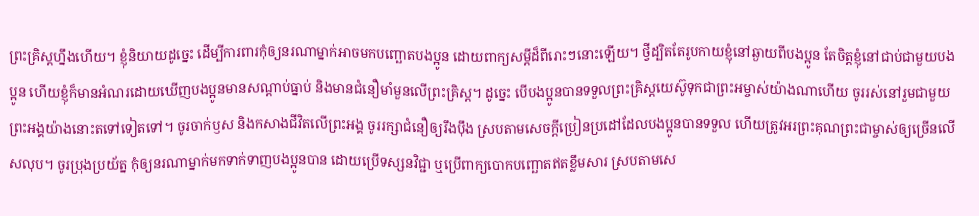ព្រះគ្រិស្តហ្នឹងហើយ។ ខ្ញុំនិយាយដូច្នេះ ដើម្បីការពារកុំឲ្យនរណាម្នាក់អាចមកបញ្ឆោតបងប្អូន ដោយពាក្យសម្ដីដ៏ពីរោះៗនោះឡើយ។ ថ្វីដ្បិតតែរូបកាយខ្ញុំនៅឆ្ងាយពីបងប្អូន តែចិត្តខ្ញុំនៅជាប់ជាមួយបងប្អូន ហើយខ្ញុំក៏មានអំណរដោយឃើញបងប្អូនមានសណ្ដាប់ធ្នាប់ និងមានជំនឿមាំមួនលើព្រះគ្រិស្ត។ ដូច្នេះ បើបងប្អូនបានទទួលព្រះគ្រិស្តយេស៊ូទុកជាព្រះអម្ចាស់យ៉ាងណាហើយ ចូររស់នៅរួមជាមួយព្រះអង្គយ៉ាងនោះតទៅទៀតទៅ។ ចូរចាក់ឫស និងកសាងជីវិតលើព្រះអង្គ ចូររក្សាជំនឿឲ្យរឹងប៉ឹង ស្របតាមសេចក្ដីប្រៀនប្រដៅដែលបងប្អូនបានទទួល ហើយត្រូវអរព្រះគុណព្រះជាម្ចាស់ឲ្យច្រើនលើសលុប។ ចូរប្រុងប្រយ័ត្ន កុំឲ្យនរណាម្នាក់មកទាក់ទាញបងប្អូនបាន ដោយប្រើទស្សនវិជ្ជា ឬប្រើពាក្យបោកបញ្ឆោតឥតខ្លឹមសារ ស្របតាមសេ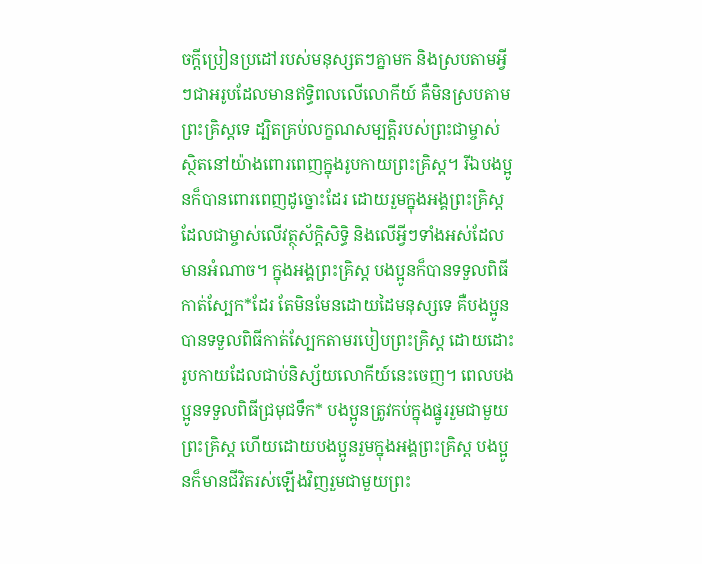ចក្ដីប្រៀនប្រដៅរបស់មនុស្សតៗគ្នាមក និងស្របតាមអ្វីៗជាអរូបដែលមានឥទ្ធិពលលើលោកីយ៍ គឺមិនស្របតាមព្រះគ្រិស្តទេ ដ្បិតគ្រប់លក្ខណសម្បត្តិរបស់ព្រះជាម្ចាស់ស្ថិតនៅយ៉ាងពោរពេញក្នុងរូបកាយព្រះគ្រិស្ត។ រីឯបងប្អូនក៏បានពោរពេញដូច្នោះដែរ ដោយរួមក្នុងអង្គព្រះគ្រិស្ត ដែលជាម្ចាស់លើវត្ថុស័ក្ដិសិទ្ធិ និងលើអ្វីៗទាំងអស់ដែលមានអំណាច។ ក្នុងអង្គព្រះគ្រិស្ត បងប្អូនក៏បានទទួលពិធីកាត់ស្បែក*ដែរ តែមិនមែនដោយដៃមនុស្សទេ គឺបងប្អូនបានទទួលពិធីកាត់ស្បែកតាមរបៀបព្រះគ្រិស្ត ដោយដោះរូបកាយដែលជាប់និស្ស័យលោកីយ៍នេះចេញ។ ពេលបងប្អូនទទួលពិធីជ្រមុជទឹក* បងប្អូនត្រូវកប់ក្នុងផ្នូររួមជាមួយព្រះគ្រិស្ត ហើយដោយបងប្អូនរួមក្នុងអង្គព្រះគ្រិស្ត បងប្អូនក៏មានជីវិតរស់ឡើងវិញរួមជាមួយព្រះ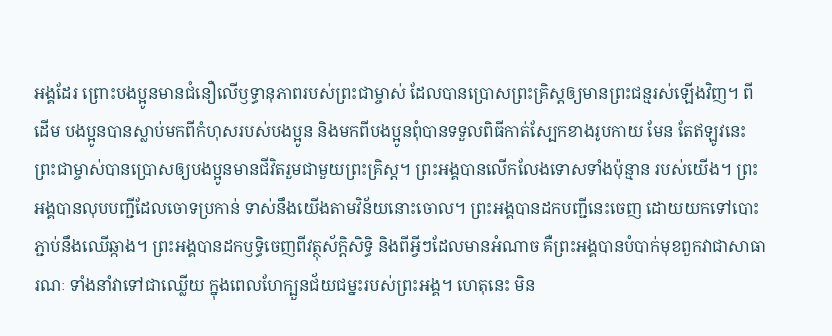អង្គដែរ ព្រោះបងប្អូនមានជំនឿលើឫទ្ធានុភាពរបស់ព្រះជាម្ចាស់ ដែលបានប្រោសព្រះគ្រិស្តឲ្យមានព្រះជន្មរស់ឡើងវិញ។ ពីដើម បងប្អូនបានស្លាប់មកពីកំហុសរបស់បងប្អូន និងមកពីបងប្អូនពុំបានទទួលពិធីកាត់ស្បែកខាងរូបកាយ មែន តែឥឡូវនេះ ព្រះជាម្ចាស់បានប្រោសឲ្យបងប្អូនមានជីវិតរួមជាមួយព្រះគ្រិស្ត។ ព្រះអង្គបានលើកលែងទោសទាំងប៉ុន្មាន របស់យើង។ ព្រះអង្គបានលុបបញ្ជីដែលចោទប្រកាន់ ទាស់នឹងយើងតាមវិន័យនោះចោល។ ព្រះអង្គបានដកបញ្ជីនេះចេញ ដោយយកទៅបោះភ្ជាប់នឹងឈើឆ្កាង។ ព្រះអង្គបានដកឫទ្ធិចេញពីវត្ថុស័ក្ដិសិទ្ធិ និងពីអ្វីៗដែលមានអំណាច គឺព្រះអង្គបានបំបាក់មុខពួកវាជាសាធារណៈ ទាំងនាំវាទៅជាឈ្លើយ ក្នុងពេលហែក្បួនជ័យជម្នះរបស់ព្រះអង្គ។ ហេតុនេះ មិន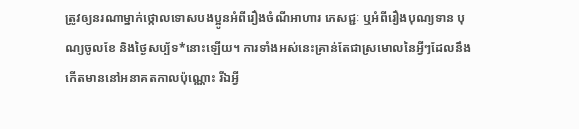ត្រូវឲ្យនរណាម្នាក់ថ្កោលទោសបងប្អូនអំពីរឿងចំណីអាហារ ភេសជ្ជៈ ឬអំពីរឿងបុណ្យទាន បុណ្យចូលខែ និងថ្ងៃសប្ប័ទ*នោះឡើយ។ ការទាំងអស់នេះគ្រាន់តែជាស្រមោលនៃអ្វីៗដែលនឹងកើតមាននៅអនាគតកាលប៉ុណ្ណោះ រីឯអ្វី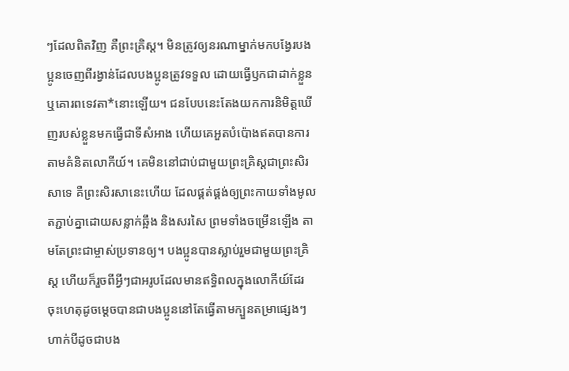ៗដែលពិតវិញ គឺព្រះគ្រិស្ត។ មិនត្រូវឲ្យនរណាម្នាក់មកបង្វែរបងប្អូនចេញពីរង្វាន់ដែលបងប្អូនត្រូវទទួល ដោយធ្វើឫកជាដាក់ខ្លួន ឬគោរពទេវតា*នោះឡើយ។ ជនបែបនេះតែងយកការនិមិត្តឃើញរបស់ខ្លួនមកធ្វើជាទីសំអាង ហើយគេអួតបំប៉ោងឥតបានការតាមគំនិតលោកីយ៍។ គេមិននៅជាប់ជាមួយព្រះគ្រិស្តជាព្រះសិរសាទេ គឺព្រះសិរសានេះហើយ ដែលផ្គត់ផ្គង់ឲ្យព្រះកាយទាំងមូលតភ្ជាប់គ្នាដោយសន្លាក់ឆ្អឹង និងសរសៃ ព្រមទាំងចម្រើនឡើង តាមតែព្រះជាម្ចាស់ប្រទានឲ្យ។ បងប្អូនបានស្លាប់រួមជាមួយព្រះគ្រិស្ត ហើយក៏រួចពីអ្វីៗជាអរូបដែលមានឥទ្ធិពលក្នុងលោកីយ៍ដែរ ចុះហេតុដូចម្ដេចបានជាបងប្អូននៅតែធ្វើតាមក្បួនតម្រាផ្សេងៗហាក់បីដូចជាបង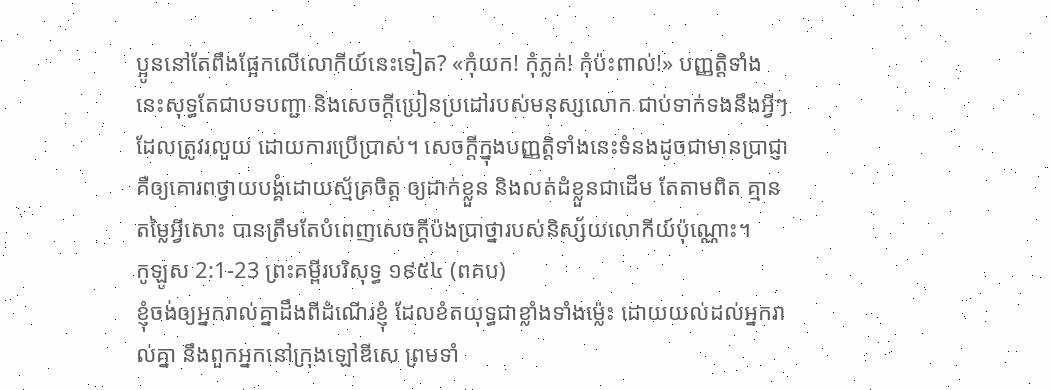ប្អូននៅតែពឹងផ្អែកលើលោកីយ៍នេះទៀត? «កុំយក! កុំភ្លក់! កុំប៉ះពាល់!» បញ្ញត្តិទាំងនេះសុទ្ធតែជាបទបញ្ជា និងសេចក្ដីប្រៀនប្រដៅរបស់មនុស្សលោក ជាប់ទាក់ទងនឹងអ្វីៗដែលត្រូវរលួយ ដោយការប្រើប្រាស់។ សេចក្ដីក្នុងបញ្ញត្តិទាំងនេះទំនងដូចជាមានប្រាជ្ញា គឺឲ្យគោរពថ្វាយបង្គំដោយស្ម័គ្រចិត្ត ឲ្យដាក់ខ្លួន និងលត់ដំខ្លួនជាដើម តែតាមពិត គ្មានតម្លៃអ្វីសោះ បានត្រឹមតែបំពេញសេចក្ដីប៉ងប្រាថ្នារបស់និស្ស័យលោកីយ៍ប៉ុណ្ណោះ។
កូឡូស 2:1-23 ព្រះគម្ពីរបរិសុទ្ធ ១៩៥៤ (ពគប)
ខ្ញុំចង់ឲ្យអ្នករាល់គ្នាដឹងពីដំណើរខ្ញុំ ដែលខំតយុទ្ធជាខ្លាំងទាំងម៉្លេះ ដោយយល់ដល់អ្នករាល់គ្នា នឹងពួកអ្នកនៅក្រុងឡៅឌីសេ ព្រមទាំ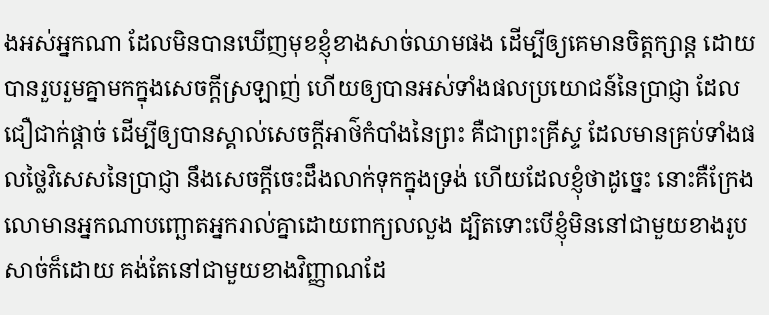ងអស់អ្នកណា ដែលមិនបានឃើញមុខខ្ញុំខាងសាច់ឈាមផង ដើម្បីឲ្យគេមានចិត្តក្សាន្ត ដោយបានរួបរួមគ្នាមកក្នុងសេចក្ដីស្រឡាញ់ ហើយឲ្យបានអស់ទាំងផលប្រយោជន៍នៃប្រាជ្ញា ដែលជឿជាក់ផ្តាច់ ដើម្បីឲ្យបានស្គាល់សេចក្ដីអាថ៌កំបាំងនៃព្រះ គឺជាព្រះគ្រីស្ទ ដែលមានគ្រប់ទាំងផលថ្លៃវិសេសនៃប្រាជ្ញា នឹងសេចក្ដីចេះដឹងលាក់ទុកក្នុងទ្រង់ ហើយដែលខ្ញុំថាដូច្នេះ នោះគឺក្រែងលោមានអ្នកណាបញ្ឆោតអ្នករាល់គ្នាដោយពាក្យលលួង ដ្បិតទោះបើខ្ញុំមិននៅជាមួយខាងរូបសាច់ក៏ដោយ គង់តែនៅជាមួយខាងវិញ្ញាណដែ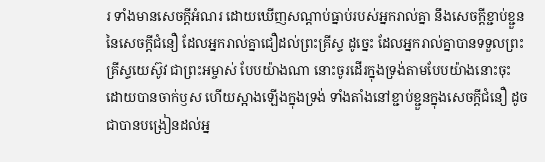រ ទាំងមានសេចក្ដីអំណរ ដោយឃើញសណ្តាប់ធ្នាប់របស់អ្នករាល់គ្នា នឹងសេចក្ដីខ្ជាប់ខ្ជួននៃសេចក្ដីជំនឿ ដែលអ្នករាល់គ្នាជឿដល់ព្រះគ្រីស្ទ ដូច្នេះ ដែលអ្នករាល់គ្នាបានទទួលព្រះគ្រីស្ទយេស៊ូវ ជាព្រះអម្ចាស់ បែបយ៉ាងណា នោះចូរដើរក្នុងទ្រង់តាមបែបយ៉ាងនោះចុះ ដោយបានចាក់ឫស ហើយស្អាងឡើងក្នុងទ្រង់ ទាំងតាំងនៅខ្ជាប់ខ្ជួនក្នុងសេចក្ដីជំនឿ ដូចជាបានបង្រៀនដល់អ្ន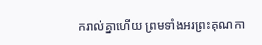ករាល់គ្នាហើយ ព្រមទាំងអរព្រះគុណកា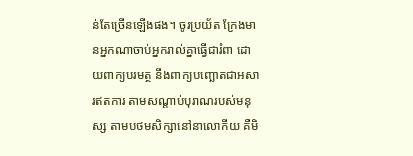ន់តែច្រើនឡើងផង។ ចូរប្រយ័ត ក្រែងមានអ្នកណាចាប់អ្នករាល់គ្នាធ្វើជារំពា ដោយពាក្យបរមត្ថ នឹងពាក្យបញ្ឆោតជាអសារឥតការ តាមសណ្តាប់បុរាណរបស់មនុស្ស តាមបថមសិក្សានៅនាលោកីយ គឺមិ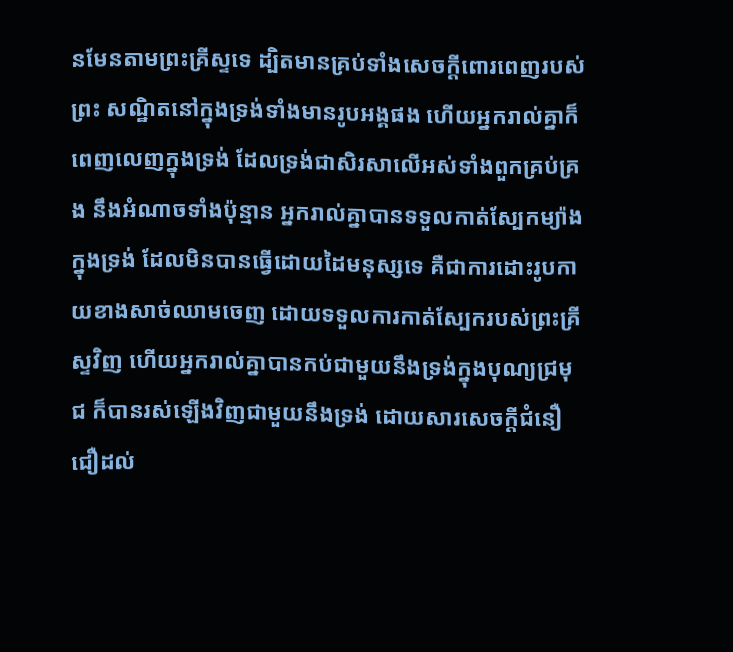នមែនតាមព្រះគ្រីស្ទទេ ដ្បិតមានគ្រប់ទាំងសេចក្ដីពោរពេញរបស់ព្រះ សណ្ឋិតនៅក្នុងទ្រង់ទាំងមានរូបអង្គផង ហើយអ្នករាល់គ្នាក៏ពេញលេញក្នុងទ្រង់ ដែលទ្រង់ជាសិរសាលើអស់ទាំងពួកគ្រប់គ្រង នឹងអំណាចទាំងប៉ុន្មាន អ្នករាល់គ្នាបានទទួលកាត់ស្បែកម្យ៉ាងក្នុងទ្រង់ ដែលមិនបានធ្វើដោយដៃមនុស្សទេ គឺជាការដោះរូបកាយខាងសាច់ឈាមចេញ ដោយទទួលការកាត់ស្បែករបស់ព្រះគ្រីស្ទវិញ ហើយអ្នករាល់គ្នាបានកប់ជាមួយនឹងទ្រង់ក្នុងបុណ្យជ្រមុជ ក៏បានរស់ឡើងវិញជាមួយនឹងទ្រង់ ដោយសារសេចក្ដីជំនឿជឿដល់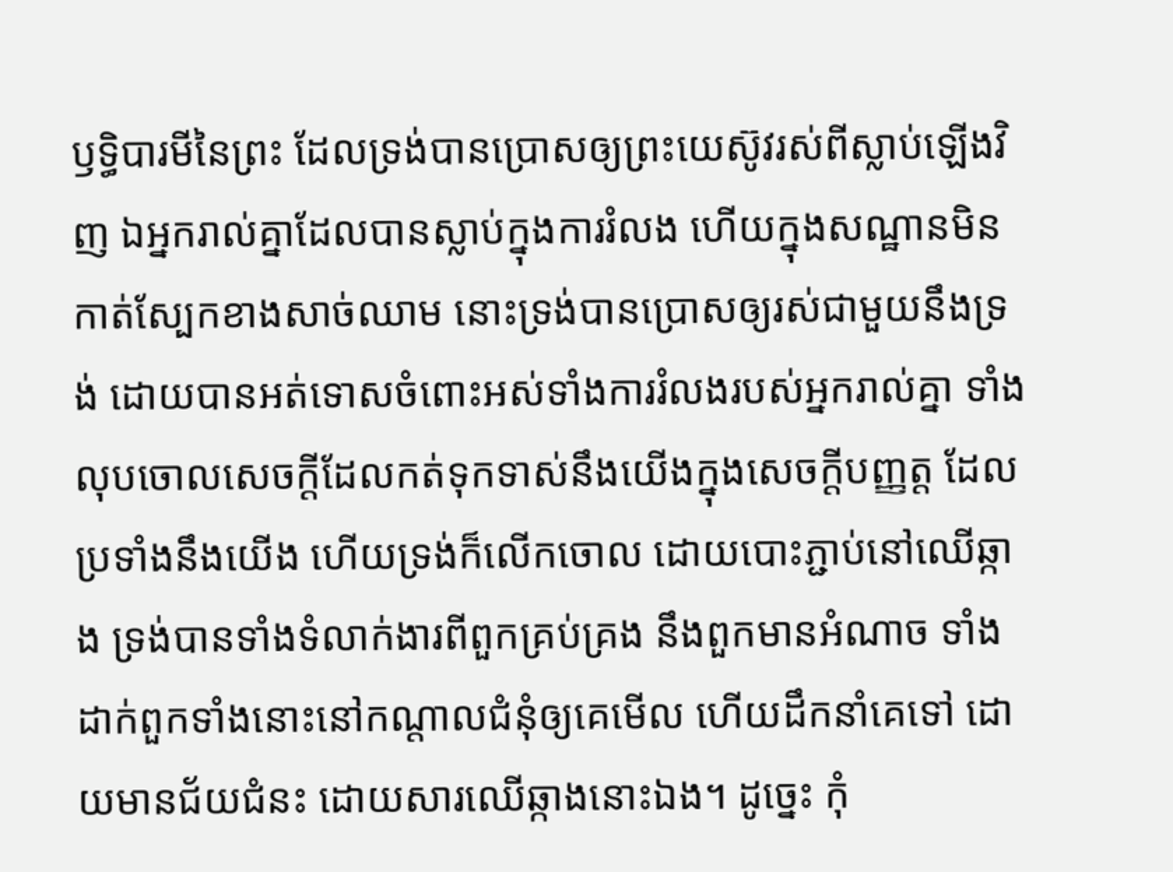ឫទ្ធិបារមីនៃព្រះ ដែលទ្រង់បានប្រោសឲ្យព្រះយេស៊ូវរស់ពីស្លាប់ឡើងវិញ ឯអ្នករាល់គ្នាដែលបានស្លាប់ក្នុងការរំលង ហើយក្នុងសណ្ឋានមិនកាត់ស្បែកខាងសាច់ឈាម នោះទ្រង់បានប្រោសឲ្យរស់ជាមួយនឹងទ្រង់ ដោយបានអត់ទោសចំពោះអស់ទាំងការរំលងរបស់អ្នករាល់គ្នា ទាំងលុបចោលសេចក្ដីដែលកត់ទុកទាស់នឹងយើងក្នុងសេចក្ដីបញ្ញត្ត ដែលប្រទាំងនឹងយើង ហើយទ្រង់ក៏លើកចោល ដោយបោះភ្ជាប់នៅឈើឆ្កាង ទ្រង់បានទាំងទំលាក់ងារពីពួកគ្រប់គ្រង នឹងពួកមានអំណាច ទាំងដាក់ពួកទាំងនោះនៅកណ្តាលជំនុំឲ្យគេមើល ហើយដឹកនាំគេទៅ ដោយមានជ័យជំនះ ដោយសារឈើឆ្កាងនោះឯង។ ដូច្នេះ កុំ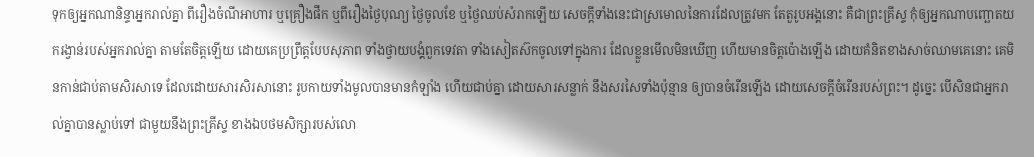ទុកឲ្យអ្នកណានិន្ទាអ្នករាល់គ្នា ពីរឿងចំណីអាហារ ឬគ្រឿងផឹក ឬពីរឿងថ្ងៃបុណ្យ ថ្ងៃចូលខែ ឬថ្ងៃឈប់សំរាកឡើយ សេចក្ដីទាំងនេះជាស្រមោលនៃការដែលត្រូវមក តែតួរូបអង្គនោះ គឺជាព្រះគ្រីស្ទ កុំឲ្យអ្នកណាបញ្ឆោតយករង្វាន់របស់អ្នករាល់គ្នា តាមតែចិត្តឡើយ ដោយគេប្រព្រឹត្តបែបសុភាព ទាំងថ្វាយបង្គំពួកទេវតា ទាំងសៀតស៊កចូលទៅក្នុងការ ដែលខ្លួនមើលមិនឃើញ ហើយមានចិត្តប៉ោងឡើង ដោយគំនិតខាងសាច់ឈាមគេនោះ គេមិនកាន់ជាប់តាមសិរសាទេ ដែលដោយសារសិរសានោះ រូបកាយទាំងមូលបានមានកំឡាំង ហើយជាប់គ្នា ដោយសារសន្លាក់ នឹងសរសៃទាំងប៉ុន្មាន ឲ្យបានចំរើនឡើង ដោយសេចក្ដីចំរើនរបស់ព្រះ។ ដូច្នេះ បើសិនជាអ្នករាល់គ្នាបានស្លាប់ទៅ ជាមួយនឹងព្រះគ្រីស្ទ ខាងឯបថមសិក្សារបស់លោ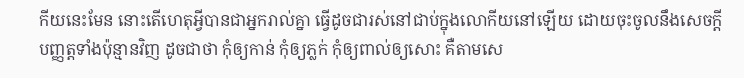កីយនេះមែន នោះតើហេតុអ្វីបានជាអ្នករាល់គ្នា ធ្វើដូចជារស់នៅជាប់ក្នុងលោកីយនៅឡើយ ដោយចុះចូលនឹងសេចក្ដីបញ្ញត្តទាំងប៉ុន្មានវិញ ដូចជាថា កុំឲ្យកាន់ កុំឲ្យភ្លក់ កុំឲ្យពាល់ឲ្យសោះ គឺតាមសេ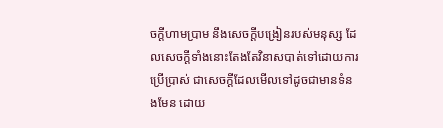ចក្ដីហាមប្រាម នឹងសេចក្ដីបង្រៀនរបស់មនុស្ស ដែលសេចក្ដីទាំងនោះតែងតែវិនាសបាត់ទៅដោយការប្រើប្រាស់ ជាសេចក្ដីដែលមើលទៅដូចជាមានទំនងមែន ដោយ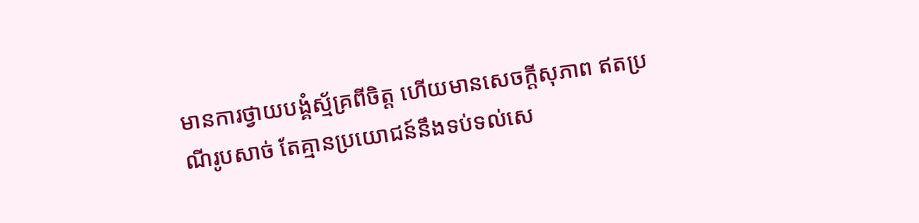មានការថ្វាយបង្គំស្ម័គ្រពីចិត្ត ហើយមានសេចក្ដីសុភាព ឥតប្រណីរូបសាច់ តែគ្មានប្រយោជន៍នឹងទប់ទល់សេ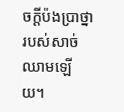ចក្ដីប៉ងប្រាថ្នារបស់សាច់ឈាមឡើយ។